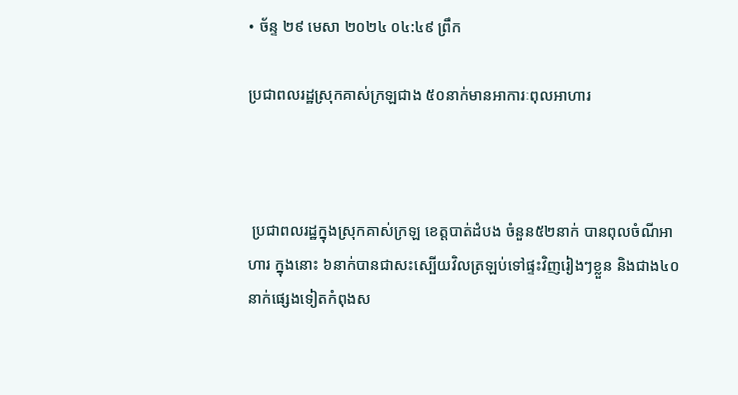• ច័ន្ទ ២៩ មេសា ២០២៤ ០៤:៤៩ ព្រឹក

ប្រជាពលរដ្ឋស្រុកគាស់ក្រឡជាង ៥០នាក់មានអាការៈពុលអាហារ



 ប្រជាពលរដ្ឋក្នុងស្រុកគាស់ក្រឡ ខេត្តបាត់ដំបង ចំនួន៥២នាក់ បានពុលចំណីអាហារ ក្នុងនោះ ៦នាក់បានជាសះស្បើយវិលត្រឡប់ទៅផ្ទះវិញរៀងៗខ្លួន និងជាង៤០នាក់ផ្សេងទៀតកំពុងស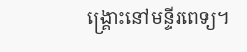ង្រ្គោះនៅមន្ទីរពេទ្យ។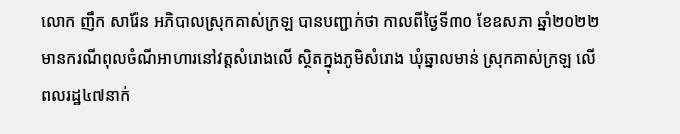លោក ញឹក សារ៉ែន អភិបាលស្រុកគាស់ក្រឡ បានបញ្ជាក់ថា កាលពីថ្ងៃទី៣០ ខែឧសភា ឆ្នាំ២០២២ មានករណីពុលចំណីអាហារនៅវត្តសំរោងលើ ស្ថិតក្នុងភូមិសំរោង ឃុំឆ្នាលមាន់ ស្រុកគាស់ក្រឡ លើពលរដ្ឋ៤៧នាក់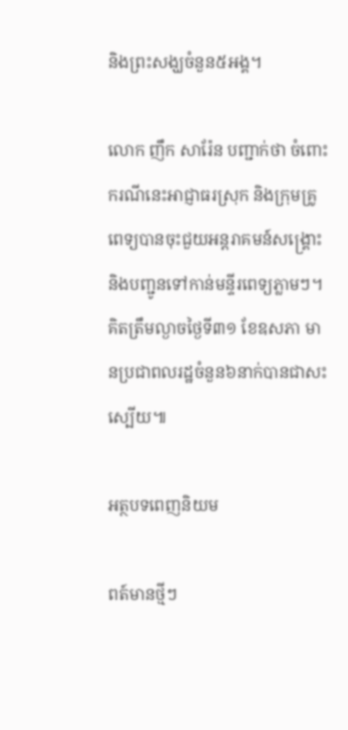និងព្រះសង្ឃចំនួន៥អង្គ។

លោក ញឹក សារ៉ែន បញ្ជាក់ថា ចំពោះករណីនេះអាជ្ញាធរស្រុក និងក្រុមគ្រូពេទ្យបានចុះជួយអន្តរាគមន៍សង្រ្គោះ និងបញ្ជូនទៅកាន់មន្ទីរពេទ្យភ្លាមៗ។គិតត្រឹមល្ងាចថ្ងៃទី៣១ ខែឧសភា មានប្រជាពលរដ្ឋចំនួន៦នាក់បានជាសះស្បើយ៕

អត្ថបទពេញនិយម

ពត៍មានថ្មីៗ